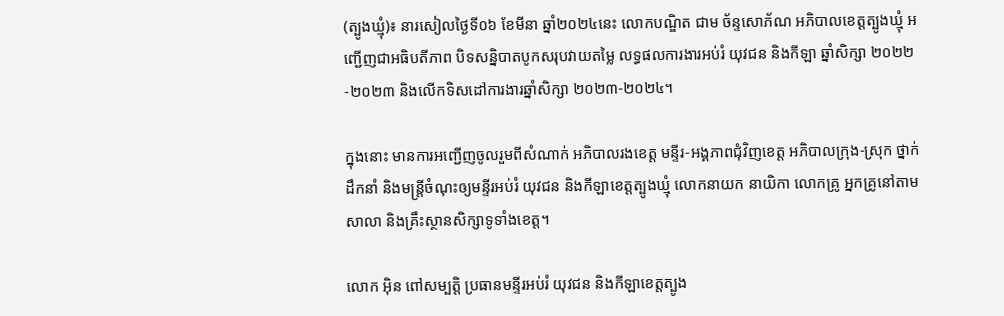(ត្បូងឃ្មុំ)៖ នារសៀលថ្ងៃទី០៦ ខែមីនា ឆ្នាំ២០២៤នេះ លោកបណ្ឌិត ជាម ច័ន្ទសោភ័ណ អភិបាលខេត្តត្បូងឃ្មុំ អញ្ជើញជាអធិបតីភាព បិទសន្និបាតបូកសរុបវាយតម្លៃ លទ្ធផលការងារអប់រំ យុវជន និងកីឡា ឆ្នាំសិក្សា ២០២២-២០២៣ និងលើកទិសដៅការងារឆ្នាំសិក្សា ២០២៣-២០២៤។

ក្នុងនោះ មានការអញ្ជើញចូលរួមពីសំណាក់ អភិបាលរងខេត្ត មន្ទីរ-អង្គភាពជុំវិញខេត្ត អភិបាលក្រុង-ស្រុក ថ្នាក់ដឹកនាំ និងមន្ត្រីចំណុះឲ្យមន្ទីរអប់រំ យុវជន និងកីឡាខេត្តត្បូងឃ្មុំ លោកនាយក នាយិកា លោកគ្រូ អ្នកគ្រូនៅតាមសាលា និងគ្រឹះស្ថានសិក្សាទូទាំងខេត្ត។

លោក អ៊ិន ពៅសម្បត្តិ ប្រធានមន្ទីរអប់រំ យុវជន និងកីឡាខេត្តត្បូង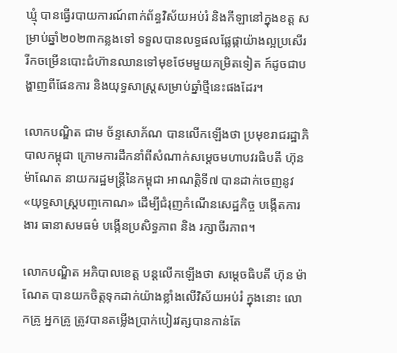ឃ្មុំ បានធ្វើរបាយការណ៍ពាក់ព័ន្ធវិស័យអប់រំ និងកីឡានៅក្នុងខត្ត សម្រាប់ឆ្នាំ២០២៣កន្លងទៅ ទទួលបានលទ្ធផលផ្លែផ្កាយ៉ាងល្អប្រសើរ រីកចម្រើនបោះជំហ៊ានឈានទៅមុខថែមមួយកម្រិតទៀត ក៍ដូចជាបង្ហាញពីផែនការ និងយុទ្ធសាស្ត្រសម្រាប់ឆ្នាំថ្មីនេះផងដែរ។

លោកបណ្ឌិត ជាម ច័ន្ទសោភ័ណ បានលើកឡើងថា ប្រមុខរាជរដ្ឋាភិបាលកម្ពុជា ក្រោមការដឹកនាំពីសំណាក់សម្តេចមហាបវរធិបតី ហ៊ុន ម៉ាណែត នាយករដ្ឋមន្រ្តីនៃកម្ពុជា អាណត្តិទី៧ បានដាក់ចេញនូវ «យុទ្ធសាស្ត្របញ្ចកោណ» ដើម្បីជំរុញកំណើនសេដ្ឋកិច្ច បង្កើតការងារ ធានាសមធម៌ បង្កើនប្រសិទ្ធភាព និង រក្សាចីរភាព។

លោកបណ្ឌិត អភិបាលខេត្ត បន្តលើកឡើងថា សម្តេចធិបតី ហ៊ុន ម៉ាណែត បានយកចិត្តទុកដាក់យ៉ាងខ្លាំងលើវិស័យអប់រំ ក្នុងនោះ លោកគ្រូ អ្នកគ្រូ ត្រូវបានតម្លើងប្រាក់បៀរវត្សបានកាន់តែ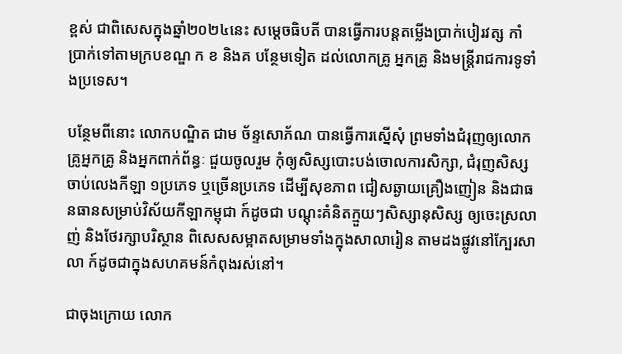ខ្ពស់ ជាពិសេសក្នុងឆ្នាំ២០២៤នេះ សម្តេចធិបតី បានធ្វើការបន្តតម្លើងប្រាក់បៀរវត្ស កាំប្រាក់ទៅតាមក្របខណ្ឌ ក ខ និងគ បន្ថែមទៀត ដល់លោកគ្រូ អ្នកគ្រូ និងមន្ត្រីរាជការទូទាំងប្រទេស។

បន្ថែមពីនោះ លោកបណ្ឌិត ជាម ច័ន្ទសោភ័ណ បានធ្វើការស្នើសុំ ព្រមទាំងជំរុញឲ្យលោកគ្រូអ្នកគ្រូ និងអ្នកពាក់ព័ន្ធៈ ជួយចូលរួម កុំឲ្យសិស្សបោះបង់ចោលការសិក្សា, ជំរុញសិស្សចាប់លេងកីឡា ១ប្រភេទ ឬច្រើនប្រភេទ ដើម្បីសុខភាព ជៀសឆ្ងាយគ្រឿងញៀន និងជាធនធានសម្រាប់វិស័យកីឡាកម្ពុជា ក៍ដូចជា បណ្តុះគំនិតក្មួយៗសិស្សានុសិស្ស ឲ្យចេះស្រលាញ់ និងថែរក្សាបរិស្ថាន ពិសេសសម្អាតសម្រាមទាំងក្នុងសាលារៀន តាមដងផ្លូវនៅក្បែរសាលា ក៍ដូចជាក្នុងសហគមន៍កំពុងរស់នៅ។

ជាចុងក្រោយ លោក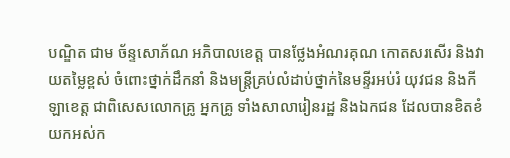បណ្ឌិត ជាម ច័ន្ទសោភ័ណ អភិបាលខេត្ត បានថ្លែងអំណរគុណ កោតសរសើរ និងវាយតម្លៃខ្ពស់ ចំពោះថ្នាក់ដឹកនាំ និងមន្ត្រីគ្រប់លំដាប់ថ្នាក់នៃមន្ទីរអប់រំ យុវជន និងកីឡាខេត្ត ជាពិសេសលោកគ្រូ អ្នកគ្រូ ទាំងសាលារៀនរដ្ឋ និងឯកជន ដែលបានខិតខំយកអស់ក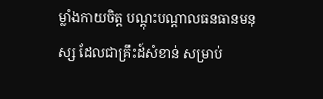ម្លាំងកាយចិត្ត បណ្តុះបណ្តាលធនធានមនុស្ស ដែលជាគ្រឹះដ៍សំខាន់ សម្រាប់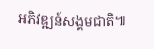អភិវឌ្ឍន៍សង្គមជាតិ៕